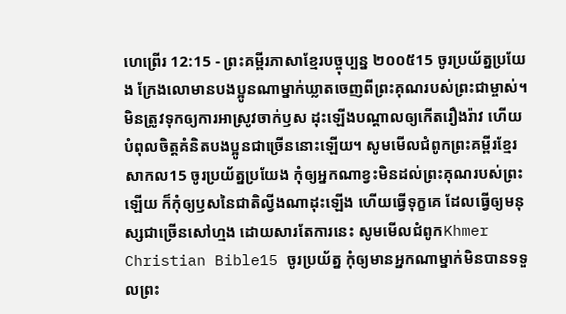ហេព្រើរ 12:15 - ព្រះគម្ពីរភាសាខ្មែរបច្ចុប្បន្ន ២០០៥15 ចូរប្រយ័ត្នប្រយែង ក្រែងលោមានបងប្អូនណាម្នាក់ឃ្លាតចេញពីព្រះគុណរបស់ព្រះជាម្ចាស់។ មិនត្រូវទុកឲ្យការអាស្រូវចាក់ឫស ដុះឡើងបណ្ដាលឲ្យកើតរឿងរ៉ាវ ហើយបំពុលចិត្តគំនិតបងប្អូនជាច្រើននោះឡើយ។ សូមមើលជំពូកព្រះគម្ពីរខ្មែរសាកល15 ចូរប្រយ័ត្នប្រយែង កុំឲ្យអ្នកណាខ្វះមិនដល់ព្រះគុណរបស់ព្រះឡើយ ក៏កុំឲ្យឫសនៃជាតិល្វីងណាដុះឡើង ហើយធ្វើទុក្ខគេ ដែលធ្វើឲ្យមនុស្សជាច្រើនសៅហ្មង ដោយសារតែការនេះ សូមមើលជំពូកKhmer Christian Bible15 ចូរប្រយ័ត្ន កុំឲ្យមានអ្នកណាម្នាក់មិនបានទទួលព្រះ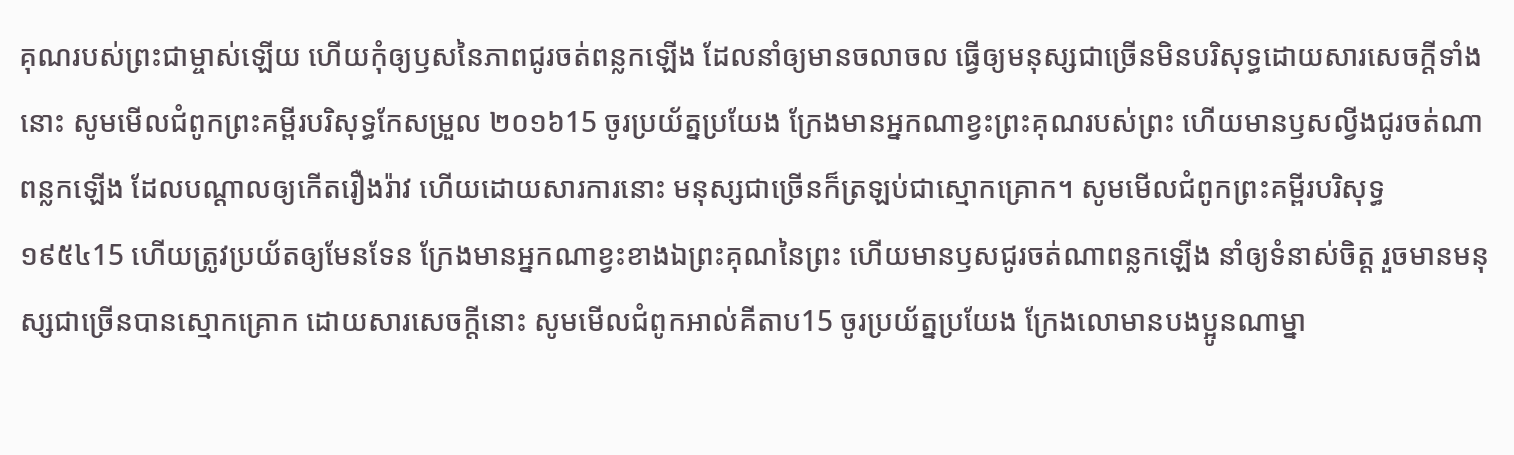គុណរបស់ព្រះជាម្ចាស់ឡើយ ហើយកុំឲ្យឫសនៃភាពជូរចត់ពន្លកឡើង ដែលនាំឲ្យមានចលាចល ធ្វើឲ្យមនុស្សជាច្រើនមិនបរិសុទ្ធដោយសារសេចក្ដីទាំងនោះ សូមមើលជំពូកព្រះគម្ពីរបរិសុទ្ធកែសម្រួល ២០១៦15 ចូរប្រយ័ត្នប្រយែង ក្រែងមានអ្នកណាខ្វះព្រះគុណរបស់ព្រះ ហើយមានឫសល្វីងជូរចត់ណាពន្លកឡើង ដែលបណ្ដាលឲ្យកើតរឿងរ៉ាវ ហើយដោយសារការនោះ មនុស្សជាច្រើនក៏ត្រឡប់ជាស្មោកគ្រោក។ សូមមើលជំពូកព្រះគម្ពីរបរិសុទ្ធ ១៩៥៤15 ហើយត្រូវប្រយ័តឲ្យមែនទែន ក្រែងមានអ្នកណាខ្វះខាងឯព្រះគុណនៃព្រះ ហើយមានឫសជូរចត់ណាពន្លកឡើង នាំឲ្យទំនាស់ចិត្ត រួចមានមនុស្សជាច្រើនបានស្មោកគ្រោក ដោយសារសេចក្ដីនោះ សូមមើលជំពូកអាល់គីតាប15 ចូរប្រយ័ត្នប្រយែង ក្រែងលោមានបងប្អូនណាម្នា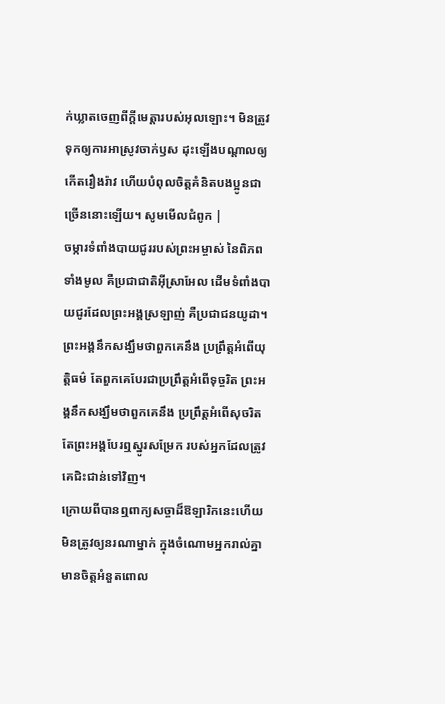ក់ឃ្លាតចេញពីក្តីមេត្តារបស់អុលឡោះ។ មិនត្រូវទុកឲ្យការអាស្រូវចាក់ឫស ដុះឡើងបណ្ដាលឲ្យកើតរឿងរ៉ាវ ហើយបំពុលចិត្ដគំនិតបងប្អូនជាច្រើននោះឡើយ។ សូមមើលជំពូក |
ចម្ការទំពាំងបាយជូររបស់ព្រះអម្ចាស់ នៃពិភពទាំងមូល គឺប្រជាជាតិអ៊ីស្រាអែល ដើមទំពាំងបាយជូរដែលព្រះអង្គស្រឡាញ់ គឺប្រជាជនយូដា។ ព្រះអង្គនឹកសង្ឃឹមថាពួកគេនឹង ប្រព្រឹត្តអំពើយុត្តិធម៌ តែពួកគេបែរជាប្រព្រឹត្តអំពើទុច្ចរិត ព្រះអង្គនឹកសង្ឃឹមថាពួកគេនឹង ប្រព្រឹត្តអំពើសុចរិត តែព្រះអង្គបែរឮស្នូរសម្រែក របស់អ្នកដែលត្រូវគេជិះជាន់ទៅវិញ។
ក្រោយពីបានឮពាក្យសច្ចាដ៏ឱឡារិកនេះហើយ មិនត្រូវឲ្យនរណាម្នាក់ ក្នុងចំណោមអ្នករាល់គ្នា មានចិត្តអំនួតពោល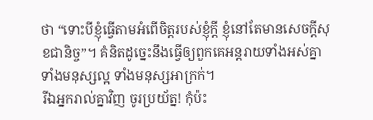ថា “ទោះបីខ្ញុំធ្វើតាមអំពើចិត្តរបស់ខ្ញុំក្ដី ខ្ញុំនៅតែមានសេចក្ដីសុខជានិច្ច”។ គំនិតដូច្នេះនឹងធ្វើឲ្យពួកគេអន្តរាយទាំងអស់គ្នា ទាំងមនុស្សល្អ ទាំងមនុស្សអាក្រក់។
រីឯអ្នករាល់គ្នាវិញ ចូរប្រយ័ត្ន! កុំប៉ះ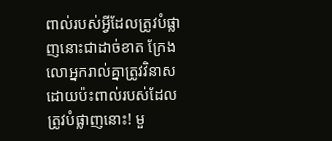ពាល់របស់អ្វីដែលត្រូវបំផ្លាញនោះជាដាច់ខាត ក្រែងលោអ្នករាល់គ្នាត្រូវវិនាស ដោយប៉ះពាល់របស់ដែលត្រូវបំផ្លាញនោះ! មួ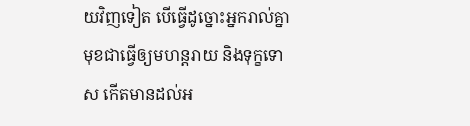យវិញទៀត បើធ្វើដូច្នោះអ្នករាល់គ្នាមុខជាធ្វើឲ្យមហន្តរាយ និងទុក្ខទោស កើតមានដល់អ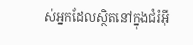ស់អ្នកដែលស្ថិតនៅក្នុងជំរំអ៊ី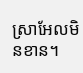ស្រាអែលមិនខាន។